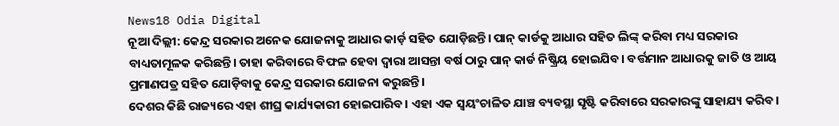News18 Odia Digital
ନୂଆ ଦିଲ୍ଲୀ: କେନ୍ଦ୍ର ସରକାର ଅନେକ ଯୋଜନାକୁ ଆଧାର କାର୍ଡ଼ ସହିତ ଯୋଡ଼ିଛନ୍ତି। ପାନ୍ କାର୍ଡକୁ ଆଧାର ସହିତ ଲିଙ୍କ୍ କରିବା ମଧ୍ୟ ସରକାର ବାଧ୍ୟତାମୂଳକ କରିଛନ୍ତି। ତାହା କରିବାରେ ବିଫଳ ହେବା ଦ୍ବାରା ଆସନ୍ତା ବର୍ଷ ଠାରୁ ପାନ୍ କାର୍ଡ ନିଷ୍କ୍ରିୟ ହୋଇଯିବ। ବର୍ତ୍ତମାନ ଆଧାରକୁ ଜାତି ଓ ଆୟ ପ୍ରମାଣପତ୍ର ସହିତ ଯୋଡ଼ିବାକୁ କେନ୍ଦ୍ର ସରକାର ଯୋଜନା କରୁଛନ୍ତି।
ଦେଶର କିଛି ରାଜ୍ୟରେ ଏହା ଶୀଘ୍ର କାର୍ଯ୍ୟକାରୀ ହୋଇପାରିବ। ଏହା ଏକ ସ୍ୱୟଂଚାଳିତ ଯାଞ୍ଚ ବ୍ୟବସ୍ଥା ସୃଷ୍ଟି କରିବାରେ ସରକାରଙ୍କୁ ସାହାଯ୍ୟ କରିବ।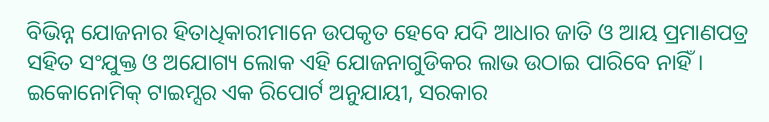ବିଭିନ୍ନ ଯୋଜନାର ହିତାଧିକାରୀମାନେ ଉପକୃତ ହେବେ ଯଦି ଆଧାର ଜାତି ଓ ଆୟ ପ୍ରମାଣପତ୍ର ସହିତ ସଂଯୁକ୍ତ ଓ ଅଯୋଗ୍ୟ ଲୋକ ଏହି ଯୋଜନାଗୁଡିକର ଲାଭ ଉଠାଇ ପାରିବେ ନାହିଁ।
ଇକୋନୋମିକ୍ ଟାଇମ୍ସର ଏକ ରିପୋର୍ଟ ଅନୁଯାୟୀ, ସରକାର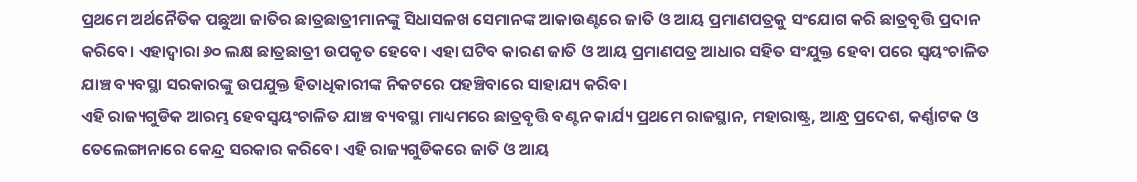ପ୍ରଥମେ ଅର୍ଥନୈତିକ ପଛୁଆ ଜାତିର ଛାତ୍ରଛାତ୍ରୀମାନଙ୍କୁ ସିଧାସଳଖ ସେମାନଙ୍କ ଆକାଉଣ୍ଟରେ ଜାତି ଓ ଆୟ ପ୍ରମାଣପତ୍ରକୁ ସଂଯୋଗ କରି ଛାତ୍ରବୃତ୍ତି ପ୍ରଦାନ କରିବେ। ଏହାଦ୍ୱାରା ୬୦ ଲକ୍ଷ ଛାତ୍ରଛାତ୍ରୀ ଉପକୃତ ହେବେ। ଏହା ଘଟିବ କାରଣ ଜାତି ଓ ଆୟ ପ୍ରମାଣପତ୍ର ଆଧାର ସହିତ ସଂଯୁକ୍ତ ହେବା ପରେ ସ୍ୱୟଂଚାଳିତ ଯାଞ୍ଚ ବ୍ୟବସ୍ଥା ସରକାରଙ୍କୁ ଉପଯୁକ୍ତ ହିତାଧିକାରୀଙ୍କ ନିକଟରେ ପହଞ୍ଚିବାରେ ସାହାଯ୍ୟ କରିବ।
ଏହି ରାଜ୍ୟଗୁଡିକ ଆରମ୍ଭ ହେବସ୍ୱୟଂଚାଳିତ ଯାଞ୍ଚ ବ୍ୟବସ୍ଥା ମାଧ୍ୟମରେ ଛାତ୍ରବୃତ୍ତି ବଣ୍ଟନ କାର୍ଯ୍ୟ ପ୍ରଥମେ ରାଜସ୍ଥାନ, ମହାରାଷ୍ଟ୍ର, ଆନ୍ଧ୍ର ପ୍ରଦେଶ, କର୍ଣ୍ଣାଟକ ଓ ତେଲେଙ୍ଗାନାରେ କେନ୍ଦ୍ର ସରକାର କରିବେ। ଏହି ରାଜ୍ୟଗୁଡିକରେ ଜାତି ଓ ଆୟ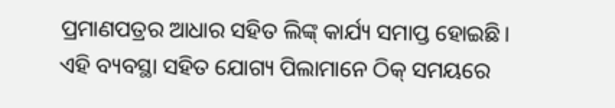ପ୍ରମାଣପତ୍ରର ଆଧାର ସହିତ ଲିଙ୍କ୍ କାର୍ଯ୍ୟ ସମାପ୍ତ ହୋଇଛି। ଏହି ବ୍ୟବସ୍ଥା ସହିତ ଯୋଗ୍ୟ ପିଲାମାନେ ଠିକ୍ ସମୟରେ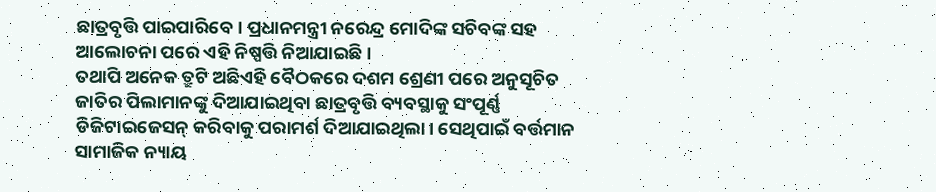ଛାତ୍ରବୃତ୍ତି ପାଇପାରିବେ। ପ୍ରଧାନମନ୍ତ୍ରୀ ନରେନ୍ଦ୍ର ମୋଦିଙ୍କ ସଚିବଙ୍କ ସହ ଆଲୋଚନା ପରେ ଏହି ନିଷ୍ପତ୍ତି ନିଆଯାଇଛି।
ତଥାପି ଅନେକ ତ୍ରୁଟି ଅଛିଏହି ବୈଠକରେ ଦଶମ ଶ୍ରେଣୀ ପରେ ଅନୁସୂଚିତ ଜାତିର ପିଲାମାନଙ୍କୁ ଦିଆଯାଇଥିବା ଛାତ୍ରବୃତ୍ତି ବ୍ୟବସ୍ଥାକୁ ସଂପୂର୍ଣ୍ଣ ଡିଜିଟାଇଜେସନ୍ କରିବାକୁ ପରାମର୍ଶ ଦିଆଯାଇଥିଲା। ସେଥିପାଇଁ ବର୍ତ୍ତମାନ ସାମାଜିକ ନ୍ୟାୟ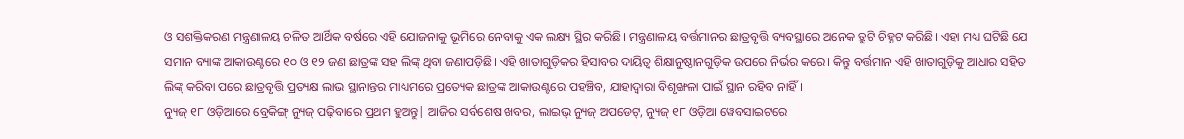ଓ ସଶକ୍ତିକରଣ ମନ୍ତ୍ରଣାଳୟ ଚଳିତ ଆର୍ଥିକ ବର୍ଷରେ ଏହି ଯୋଜନାକୁ ଭୂମିରେ ନେବାକୁ ଏକ ଲକ୍ଷ୍ୟ ସ୍ଥିର କରିଛି। ମନ୍ତ୍ରଣାଳୟ ବର୍ତ୍ତମାନର ଛାତ୍ରବୃତ୍ତି ବ୍ୟବସ୍ଥାରେ ଅନେକ ତ୍ରୁଟି ଚିହ୍ନଟ କରିଛି। ଏହା ମଧ୍ୟ ଘଟିଛି ଯେ ସମାନ ବ୍ୟାଙ୍କ ଆକାଉଣ୍ଟରେ ୧୦ ଓ ୧୨ ଜଣ ଛାତ୍ରଙ୍କ ସହ ଲିଙ୍କ୍ ଥିବା ଜଣାପଡ଼ିଛି। ଏହି ଖାତାଗୁଡ଼ିକର ହିସାବର ଦାୟିତ୍ବ ଶିକ୍ଷାନୁଷ୍ଠାନଗୁଡ଼ିକ ଉପରେ ନିର୍ଭର କରେ। କିନ୍ତୁ ବର୍ତ୍ତମାନ ଏହି ଖାତାଗୁଡ଼ିକୁ ଆଧାର ସହିତ ଲିଙ୍କ୍ କରିବା ପରେ ଛାତ୍ରବୃତ୍ତି ପ୍ରତ୍ୟକ୍ଷ ଲାଭ ସ୍ଥାନାନ୍ତର ମାଧ୍ୟମରେ ପ୍ରତ୍ୟେକ ଛାତ୍ରଙ୍କ ଆକାଉଣ୍ଟରେ ପହଞ୍ଚିବ, ଯାହାଦ୍ୱାରା ବିଶୃଙ୍ଖଳା ପାଇଁ ସ୍ଥାନ ରହିବ ନାହିଁ।
ନ୍ୟୁଜ୍ ୧୮ ଓଡ଼ିଆରେ ବ୍ରେକିଙ୍ଗ୍ ନ୍ୟୁଜ୍ ପଢ଼ିବାରେ ପ୍ରଥମ ହୁଅନ୍ତୁ| ଆଜିର ସର୍ବଶେଷ ଖବର, ଲାଇଭ୍ ନ୍ୟୁଜ୍ ଅପଡେଟ୍, ନ୍ୟୁଜ୍ ୧୮ ଓଡ଼ିଆ ୱେବସାଇଟରେ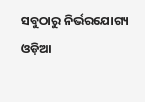ସବୁଠାରୁ ନିର୍ଭରଯୋଗ୍ୟ ଓଡ଼ିଆ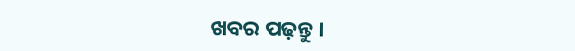ଖବର ପଢ଼ନ୍ତୁ ।